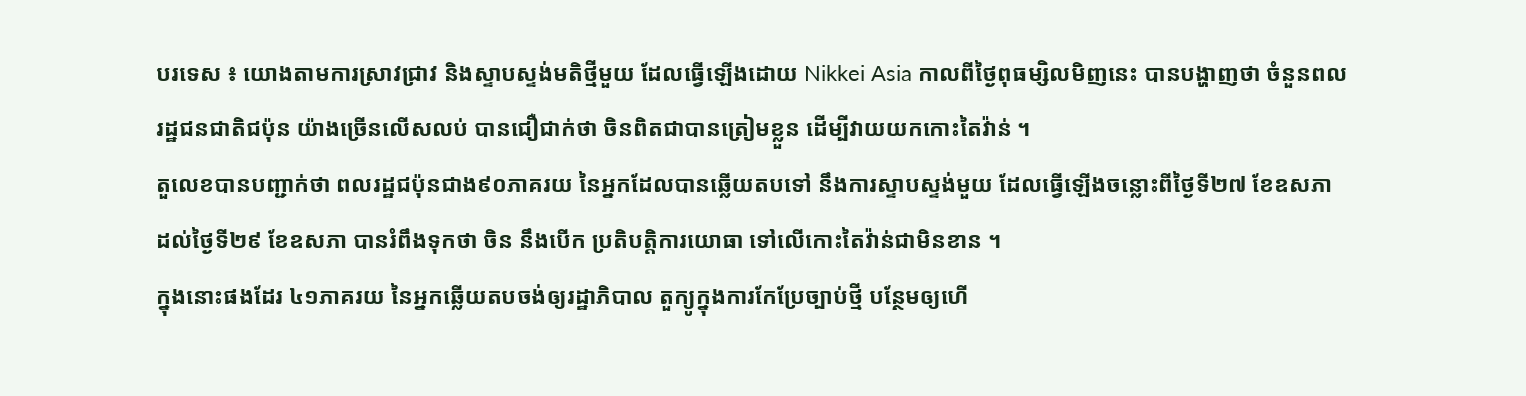បរទេស ៖ យោងតាមការស្រាវជ្រាវ និងស្ទាបស្ទង់មតិថ្មីមួយ ដែលធ្វើឡើងដោយ Nikkei Asia កាលពីថ្ងៃពុធម្សិលមិញនេះ បានបង្ហាញថា ចំនួនពលរដ្ឋជនជាតិជប៉ុន យ៉ាងច្រើនលើសលប់ បានជឿជាក់ថា ចិនពិតជាបានត្រៀមខ្លួន ដើម្បីវាយយកកោះតៃវ៉ាន់ ។
តួលេខបានបញ្ជាក់ថា ពលរដ្ឋជប៉ុនជាង៩០ភាគរយ នៃអ្នកដែលបានឆ្លើយតបទៅ នឹងការស្ទាបស្ទង់មួយ ដែលធ្វើឡើងចន្លោះពីថ្ងៃទី២៧ ខែឧសភា ដល់ថ្ងៃទី២៩ ខែឧសភា បានរំពឹងទុកថា ចិន នឹងបើក ប្រតិបត្តិការយោធា ទៅលើកោះតៃវ៉ាន់ជាមិនខាន ។
ក្នុងនោះផងដែរ ៤១ភាគរយ នៃអ្នកឆ្លើយតបចង់ឲ្យរដ្ឋាភិបាល តួក្យូក្នុងការកែប្រែច្បាប់ថ្មី បន្ថែមឲ្យហើ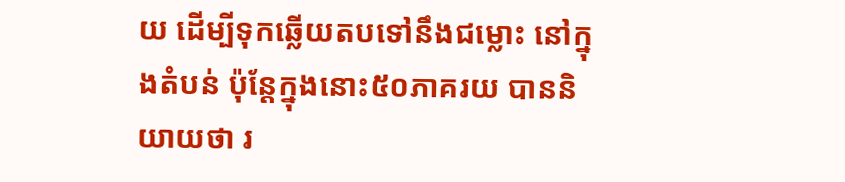យ ដើម្បីទុកឆ្លើយតបទៅនឹងជម្លោះ នៅក្នុងតំបន់ ប៉ុន្តែក្នុងនោះ៥០ភាគរយ បាននិយាយថា រ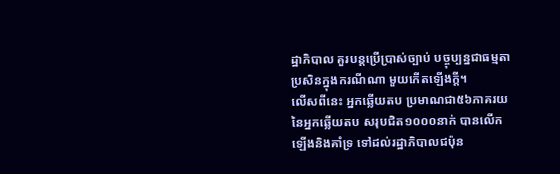ដ្ឋាភិបាល គួរបន្តប្រើប្រាស់ច្បាប់ បច្ចុប្បន្នជាធម្មតា ប្រសិនក្នុងករណីណា មួយកើតឡើងក្តី។
លើសពីនេះ អ្នកឆ្លើយតប ប្រមាណជា៥៦ភាគរយ នៃអ្នកឆ្លើយតប សរុបជិត១០០០នាក់ បានលើកឡើងនិងគាំទ្រ ទៅដល់រដ្ឋាភិបាលជប៉ុន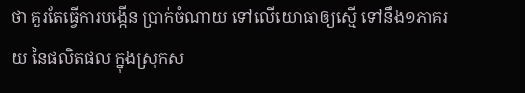ថា គួរតែធ្វើការបង្កើន ប្រាក់ចំណាយ ទៅលើយោធាឲ្យស្មើ ទៅនឹង១ភាគរយ នៃផលិតផល ក្នុងស្រុកស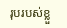រុបរបស់ខ្លួ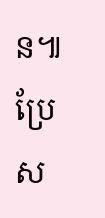ន៕
ប្រែស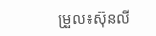ម្រួល៖ស៊ុនលី